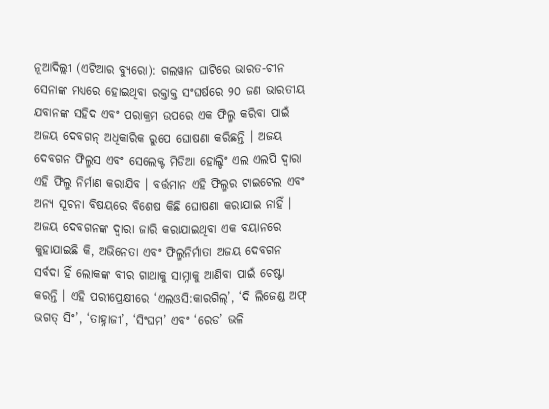ନୂଆଦିଲ୍ଲୀ (ଏଟିଆର ବ୍ୟୁରୋ): ଗଲୱାନ ଘାଟିରେ ଭାରତ-ଚୀନ ସେନାଙ୍କ ମଧ୍ୟରେ ହୋଇଥିବା ରକ୍ତାକ୍ତ ସଂଘର୍ଷରେ ୨୦ ଜଣ ଭାରତୀୟ ଯବାନଙ୍କ ସହିଦ ଏବଂ ପରାକ୍ରମ ଉପରେ ଏକ ଫିଲ୍ମ କରିବା ପାଇଁ ଅଜୟ ଦେବଗନ୍ ଅଧିକାରିକ ରୁପେ ଘୋଷଣା କରିଛନ୍ତି । ଅଜୟ ଦେବଗନ ଫିଲ୍ମସ ଏବଂ ସେଲେକ୍ଟ ମିଡିଆ ହୋଲ୍ଡିଂ ଏଲ ଏଲପି ଦ୍ୱାରା ଏହି ଫିଲ୍ମ ନିର୍ମାଣ କରାଯିବ । ବର୍ତ୍ତମାନ ଏହି ଫିଲ୍ମର ଟାଇଟେଲ ଏବଂ ଅନ୍ୟ ସୂଚନା ବିଷୟରେ ବିଶେଷ କିଛି ଘୋଷଣା କରାଯାଇ ନାହିଁ ।
ଅଜୟ ଦେବଗନଙ୍କ ଦ୍ୱାରା ଜାରି କରାଯାଇଥିବା ଏକ ବୟାନରେ କୁହାଯାଇଛି କି, ଅଭିନେତା ଏବଂ ଫିଲ୍ମନିର୍ମାତା ଅଜୟ ଦେବଗନ ସର୍ବଦା ହିଁ ଲୋକଙ୍କ ବୀର ଗାଥାକୁ ସାମ୍ନାକୁ ଆଣିବା ପାଇଁ ଚେଷ୍ଟା କରନ୍ତି । ଏହି ପରୀପ୍ରେକ୍ଷୀରେ ‘ଏଲଓସି:କାରଗିଲ୍’, ‘ଦି ଲିଜେଣ୍ଡ ଅଫ୍ ଭଗତ୍ ସିଂ’, ‘ତାହ୍ନାଜୀ’, ‘ସିଂଘମ’ ଏବଂ ‘ରେଡ’ ଭଳି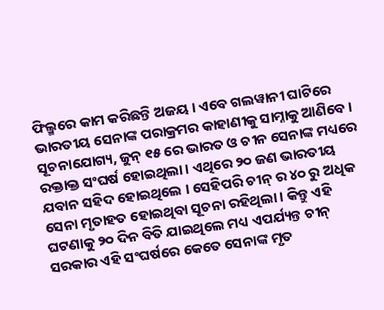ଫିଲ୍ମରେ କାମ କରିଛନ୍ତି ଅଜୟ । ଏବେ ଗଲୱାନୀ ଘାଟିରେ ଭାରତୀୟ ସେନାଙ୍କ ପରାକ୍ରମର କାହାଣୀକୁ ସାମ୍ନାକୁ ଆଣିବେ ।
ସୂଚନାଯୋଗ୍ୟ, ଜୁନ୍ ୧୫ ରେ ଭାରତ ଓ ଚୀନ ସେନାଙ୍କ ମଧ୍ୟରେ ରକ୍ତାକ୍ତ ସଂଘର୍ଷ ହୋଇଥିଲା । ଏଥିରେ ୨୦ ଜଣ ଭାରତୀୟ ଯବାନ ସହିଦ ହୋଇଥିଲେ । ସେହିପରି ଚୀନ୍ ର ୪୦ ରୁ ଅଧିକ ସେନା ମୃତାହତ ହୋଇଥିବା ସୂଚନା ରହିଥିଲା । କିନ୍ତୁ ଏହି ଘଟଣାକୁ ୨୦ ଦିନ ବିତି ଯାଇଥିଲେ ମଧ୍ୟ ଏପର୍ଯ୍ୟନ୍ତ ଚୀନ୍ ସରକାର ଏହି ସଂଘର୍ଷରେ କେତେ ସେନାଙ୍କ ମୃତ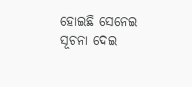ହୋଇଛି ସେନେଇ ସୂଚନା ଦେଇ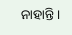ନାହାନ୍ତି ।